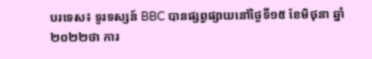បរទេស៖ ទូរទស្សន៍ BBC បានផ្សព្វផ្សាយនៅថ្ងៃទី១៥ ខែមិថុនា ឆ្នាំ២០២២ថា ការ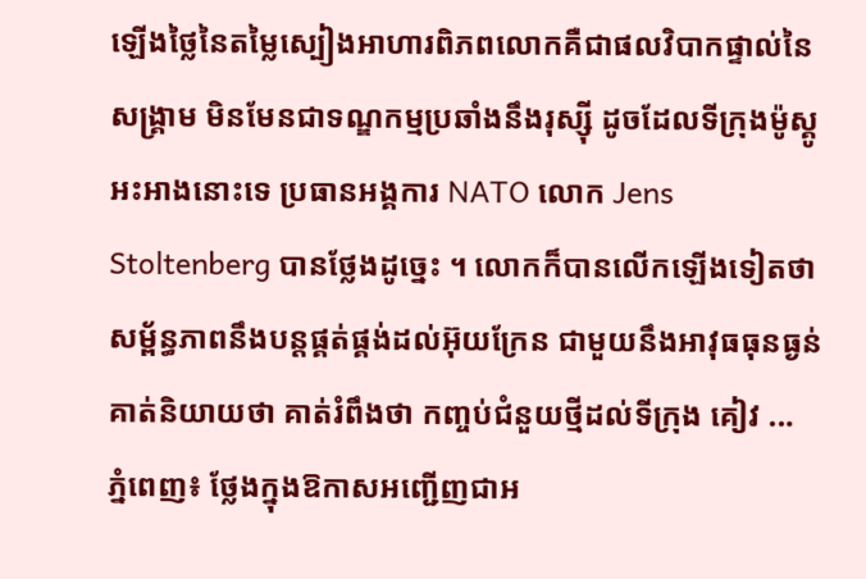ឡើងថ្លៃនៃតម្លៃស្បៀងអាហារពិភពលោកគឺជាផលវិបាកផ្ទាល់នៃសង្រ្គាម មិនមែនជាទណ្ឌកម្មប្រឆាំងនឹងរុស្ស៊ី ដូចដែលទីក្រុងម៉ូស្គូអះអាងនោះទេ ប្រធានអង្គការ NATO លោក Jens Stoltenberg បានថ្លែងដូច្នេះ ។ លោកក៏បានលើកឡើងទៀតថា សម្ព័ន្ធភាពនឹងបន្តផ្គត់ផ្គង់ដល់អ៊ុយក្រែន ជាមួយនឹងអាវុធធុនធ្ងន់គាត់និយាយថា គាត់រំពឹងថា កញ្ចប់ជំនួយថ្មីដល់ទីក្រុង គៀវ ...
ភ្នំពេញ៖ ថ្លែងក្នុងឱកាសអញ្ជើញជាអ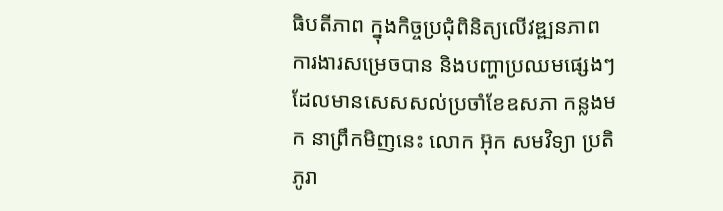ធិបតីភាព ក្នុងកិច្ចប្រជុំពិនិត្យលើវឌ្ឍនភាព ការងារសម្រេចបាន និងបញ្ហាប្រឈមផ្សេងៗ ដែលមានសេសសល់ប្រចាំខែឧសភា កន្លងមក នាព្រឹកមិញនេះ លោក អ៊ុក សមវិទ្យា ប្រតិភូរា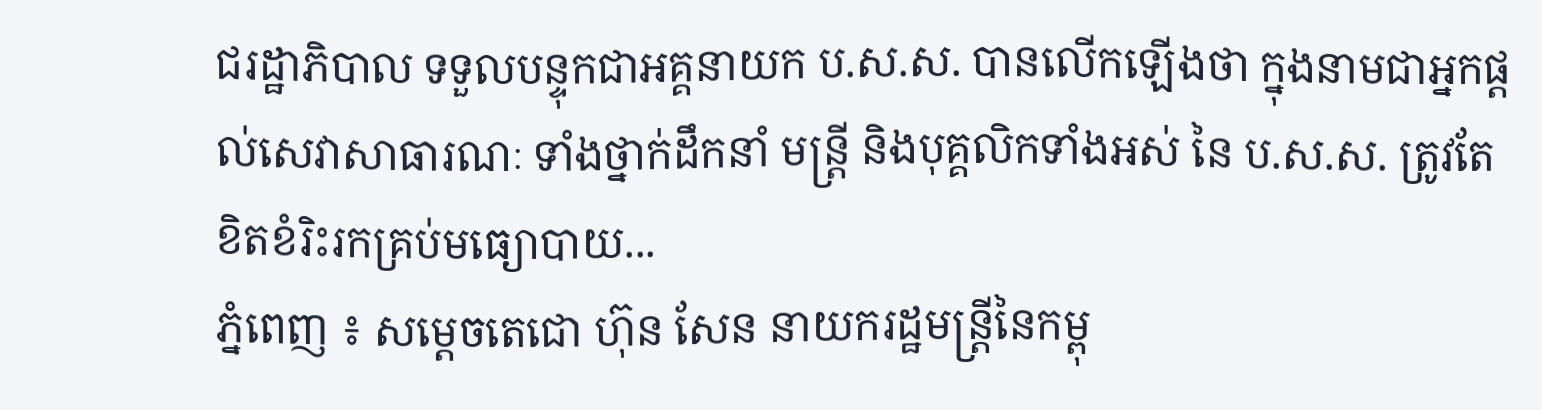ជរដ្ឋាភិបាល ទទួលបន្ទុកជាអគ្គនាយក ប.ស.ស. បានលើកឡើងថា ក្នុងនាមជាអ្នកផ្ដល់សេវាសាធារណៈ ទាំងថ្នាក់ដឹកនាំ មន្រ្តី និងបុគ្គលិកទាំងអស់ នៃ ប.ស.ស. ត្រូវតែខិតខំរិះរកគ្រប់មធ្យោបាយ...
ភ្នំពេញ ៖ សម្ដេចតេជោ ហ៊ុន សែន នាយករដ្ឋមន្ដ្រីនៃកម្ពុ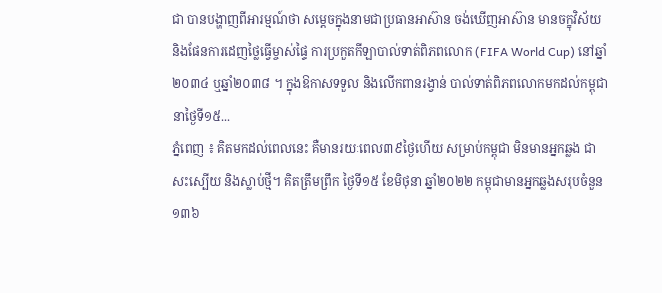ជា បានបង្ហាញពីអារម្មណ៍ថា សម្តេចក្នុងនាមជាប្រធានអាស៊ាន ចង់ឃើញអាស៊ាន មានចក្ខុវិស័យ និងផែនការដេញថ្លៃធ្វើម្ចាស់ផ្ទៃ ការប្រកួតកីឡាបាល់ទាត់ពិភពលោក (FIFA World Cup) នៅឆ្នាំ២០៣៤ ឬឆ្នាំ២០៣៨ ។ ក្នុងឱកាសទទួល និងលើកពានរង្វាន់ បាល់ទាត់ពិភពលោកមកដល់កម្ពុជា នាថ្ងៃទី១៥...
ភ្នំពេញ ៖ គិតមកដល់ពេលនេះ គឺមានរយៈពេល៣៩ថ្ងៃហើយ សម្រាប់កម្ពុជា មិនមានអ្នកឆ្លង ជាសះស្បើយ និងស្លាប់ថ្មី។ គិតត្រឹមព្រឹក ថ្ងៃទី១៥ ខែមិថុនា ឆ្នាំ២០២២ កម្ពុជាមានអ្នកឆ្លងសរុបចំនួន ១៣៦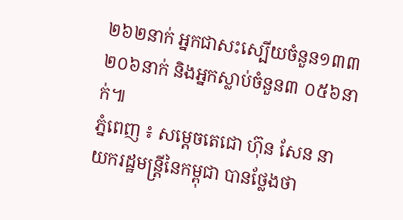២៦២នាក់ អ្នកជាសះស្បើយចំនួន១៣៣ ២០៦នាក់ និងអ្នកស្លាប់ចំនួន៣ ០៥៦នាក់៕
ភ្នំពេញ ៖ សម្ដេចតេជោ ហ៊ុន សែន នាយករដ្ឋមន្ដ្រីនៃកម្ពុជា បានថ្លែងថា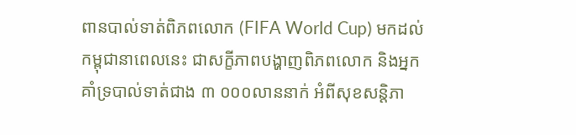ពានបាល់ទាត់ពិភពលោក (FIFA World Cup) មកដល់កម្ពុជានាពេលនេះ ជាសក្ខីភាពបង្ហាញពិភពលោក និងអ្នកគាំទ្របាល់ទាត់ជាង ៣ ០០០លាននាក់ អំពីសុខសន្តិភា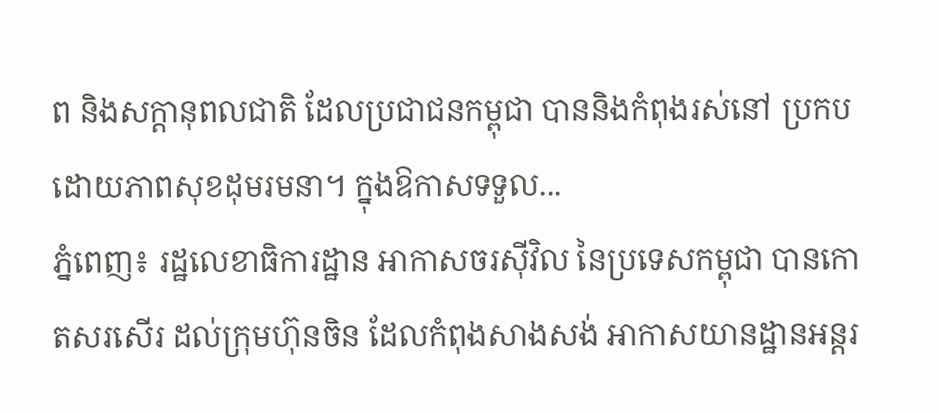ព និងសក្តានុពលជាតិ ដែលប្រជាជនកម្ពុជា បាននិងកំពុងរស់នៅ ប្រកបដោយភាពសុខដុមរមនា។ ក្នុងឱកាសទទួល...
ភ្នំពេញ៖ រដ្ឋលេខាធិការដ្ឋាន អាកាសចរស៊ីវិល នៃប្រទេសកម្ពុជា បានកោតសរសើរ ដល់ក្រុមហ៊ុនចិន ដែលកំពុងសាងសង់ អាកាសយានដ្ឋានអន្តរ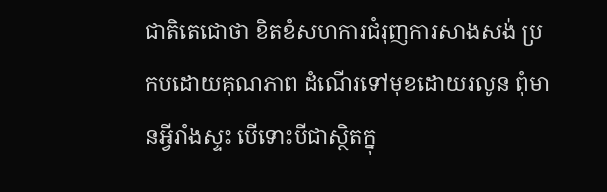ជាតិតេជោថា ខិតខំសហការជំរុញការសាងសង់ ប្រកបដោយគុណភាព ដំណើរទៅមុខដោយរលូន ពុំមានអ្វីរាំងស្ទះ បើទោះបីជាស្ថិតក្នុ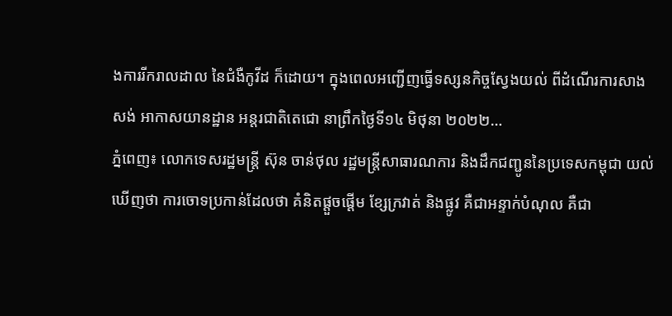ងការរីករាលដាល នៃជំងឺកូវីដ ក៏ដោយ។ ក្នុងពេលអញ្ជើញធ្វើទស្សនកិច្ចស្វែងយល់ ពីដំណើរការសាងសង់ អាកាសយានដ្ឋាន អន្តរជាតិតេជោ នាព្រឹកថ្ងៃទី១៤ មិថុនា ២០២២...
ភ្នំពេញ៖ លោកទេសរដ្ឋមន្ត្រី ស៊ុន ចាន់ថុល រដ្ឋមន្ត្រីសាធារណការ និងដឹកជញ្ជូននៃប្រទេសកម្ពុជា យល់ឃើញថា ការចោទប្រកាន់ដែលថា គំនិតផ្តួចផ្តើម ខ្សែក្រវាត់ និងផ្លូវ គឺជាអន្ទាក់បំណុល គឺជា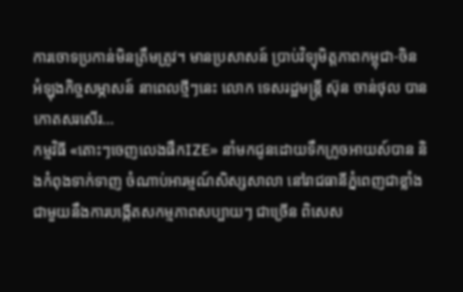ការចោទប្រកាន់មិនត្រឹមត្រូវ។ មានប្រសាសន៍ ប្រាប់វិទ្យុមិត្តភាពកម្ពុជា-ចិន អំឡុងកិច្ចសម្ភាសន៍ នាពេលថ្មីៗនេះ លោក ទេសរដ្ឋមន្ត្រី ស៊ុន ចាន់ថុល បានកោតសរសើរ...
កម្មវិធី «តោះៗចេញលេងផឹកIZE» នាំមកជូនដោយទឹកក្រូចអាយស៍បាន និងកំពុងទាក់ទាញ ចំណាប់អារម្មណ៍សិស្សសាលា នៅរាជធានីភ្នំពេញជាខ្លាំង ជាមួយនឹងការបង្កើតសកម្មភាពសប្បាយៗ ជាច្រើន ពិសេស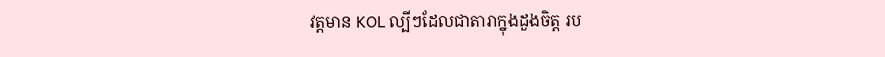វត្តមាន KOL ល្បីៗដែលជាតារាក្នុងដួងចិត្ត រប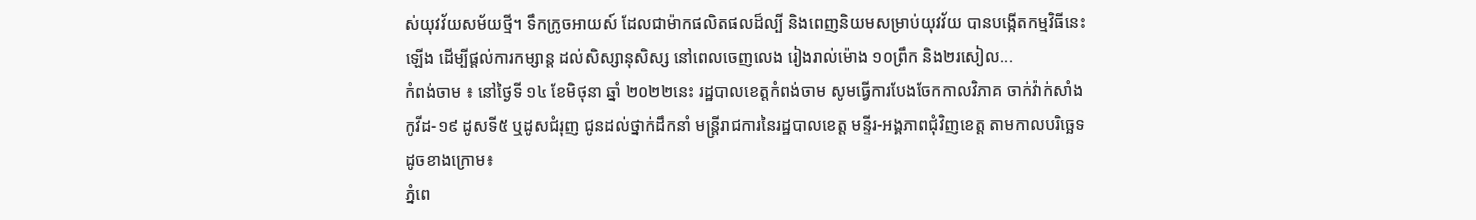ស់យុវវ័យសម័យថ្មី។ ទឹកក្រូចអាយស៍ ដែលជាម៉ាកផលិតផលដ៏ល្បី និងពេញនិយមសម្រាប់យុវវ័យ បានបង្កើតកម្មវិធីនេះឡើង ដើម្បីផ្តល់ការកម្សាន្ត ដល់សិស្សានុសិស្ស នៅពេលចេញលេង រៀងរាល់ម៉ោង ១០ព្រឹក និង២រសៀល...
កំពង់ចាម ៖ នៅថ្ងៃទី ១៤ ខែមិថុនា ឆ្នាំ ២០២២នេះ រដ្ឋបាលខេត្តកំពង់ចាម សូមធ្វើការបែងចែកកាលវិភាគ ចាក់វ៉ាក់សាំងកូវីដ-១៩ ដូសទី៥ ឬដូសជំរុញ ជូនដល់ថ្នាក់ដឹកនាំ មន្ត្រីរាជការនៃរដ្ឋបាលខេត្ត មន្ទីរ-អង្គភាពជុំវិញខេត្ត តាមកាលបរិច្ឆេទ ដូចខាងក្រោម៖
ភ្នំពេ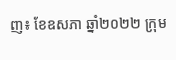ញ៖ ខែឧសភា ឆ្នាំ២០២២ ក្រុម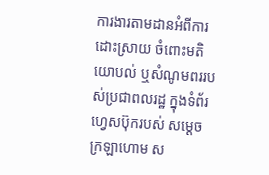ការងារតាមដានអំពីការដោះស្រាយ ចំពោះមតិយោបល់ ឬសំណូមពររបស់ប្រជាពលរដ្ឋ ក្នុងទំព័រហ្វេសប៊ុករបស់ សម្ដេចក្រឡាហោម ស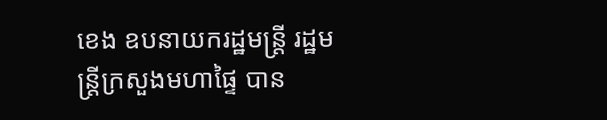ខេង ឧបនាយករដ្ឋមន្ដ្រី រដ្ឋមន្ដ្រីក្រសួងមហាផ្ទៃ បាន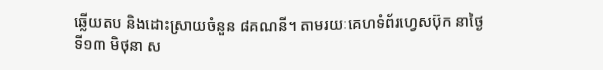ឆ្លើយតប និងដោះស្រាយចំនួន ៨គណនី។ តាមរយៈគេហទំព័រហ្វេសប៊ុក នាថ្ងៃទី១៣ មិថុនា ស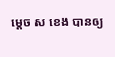ម្ដេច ស ខេង បានឲ្យ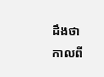ដឹងថា កាលពី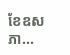ខែឧសភា...